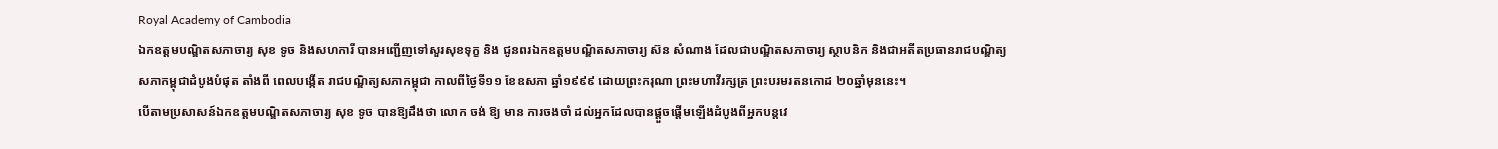Royal Academy of Cambodia
ឯកឧត្តមបណ្ឌិតសភាចារ្យ សុខ ទូច និងសហការី បានអញ្ជើញទៅសួរសុខទុក្ខ និង ជូនពរឯកឧត្តមបណ្ឌិតសភាចារ្យ ស៊ន សំណាង ដែលជាបណ្ឌិតសភាចារ្យ ស្ថាបនិក និងជាអតីតប្រធានរាជបណ្ឌិត្យសភាកម្ពុជាដំបូងបំផុត តាំងពី ពេលបង្កើត រាជបណ្ឌិត្យសភាកម្ពុជា កាលពីថ្ងៃទី១១ ខែឧសភា ឆ្នាំ១៩៩៩ ដោយព្រះករុណា ព្រះមហាវីរក្សត្រ ព្រះបរមរតនកោដ ២០ឆ្នាំមុននេះ។
បើតាមប្រសាសន៍ឯកឧត្តមបណ្ឌិតសភាចារ្យ សុខ ទូច បានឱ្យដឹងថា លោក ចង់ ឱ្យ មាន ការចងចាំ ដល់អ្នកដែលបានផ្តួចផ្តើមឡើងដំបូងពីអ្នកបន្តវេ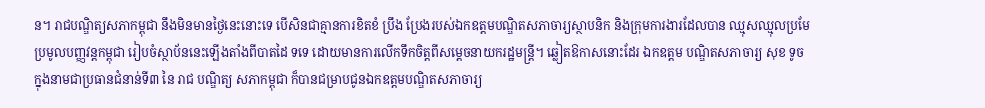ន។ រាជបណ្ឌិត្យសភាកម្ពុជា នឹងមិនមានថ្ងៃនេះនោះទេ បើសិនជាគ្មានការខិតខំ ប្រឹង ប្រែងរបស់ឯកឧត្តមបណ្ឌិតសភាចារ្យស្ថាបនិក និងក្រុមការងារដែលបាន ឈ្មុសឈ្មុលប្រមែប្រមូលបញ្ញវន្តកម្ពុជា រៀបចំស្ថាប័ននេះឡើងតាំងពីបាតដៃ ទទេ ដោយមានការលើកទឹកចិត្តពីសម្តេចនាយករដ្ឋមន្ត្រី។ ឆ្លៀតឱកាសនោះដែរ ឯកឧត្តម បណ្ឌិតសភាចារ្យ សុខ ទូច ក្នុងនាមជាប្រធានជំនាន់ទី៣ នៃ រាជ បណ្ឌិត្យ សភាកម្ពុជា ក៏បានជម្រាបជូនឯកឧត្តមបណ្ឌិតសភាចារ្យ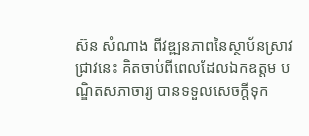ស៊ន សំណាង ពីវឌ្ឍនភាពនៃស្ថាប័នស្រាវជ្រាវនេះ គិតចាប់ពីពេលដែលឯកឧត្តម បណ្ឌិតសភាចារ្យ បានទទួលសេចក្តីទុក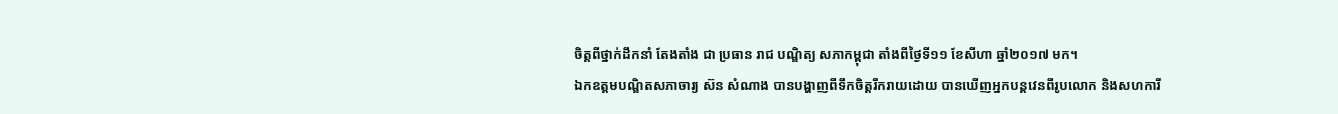ចិត្តពីថ្នាក់ដឹកនាំ តែងតាំង ជា ប្រធាន រាជ បណ្ឌិត្យ សភាកម្ពុជា តាំងពីថ្ងៃទី១១ ខែសីហា ឆ្នាំ២០១៧ មក។
ឯកឧត្តមបណ្ឌិតសភាចារ្យ ស៊ន សំណាង បានបង្ហាញពីទឹកចិត្តរីករាយដោយ បានឃើញអ្នកបន្តវេនពីរូបលោក និងសហការី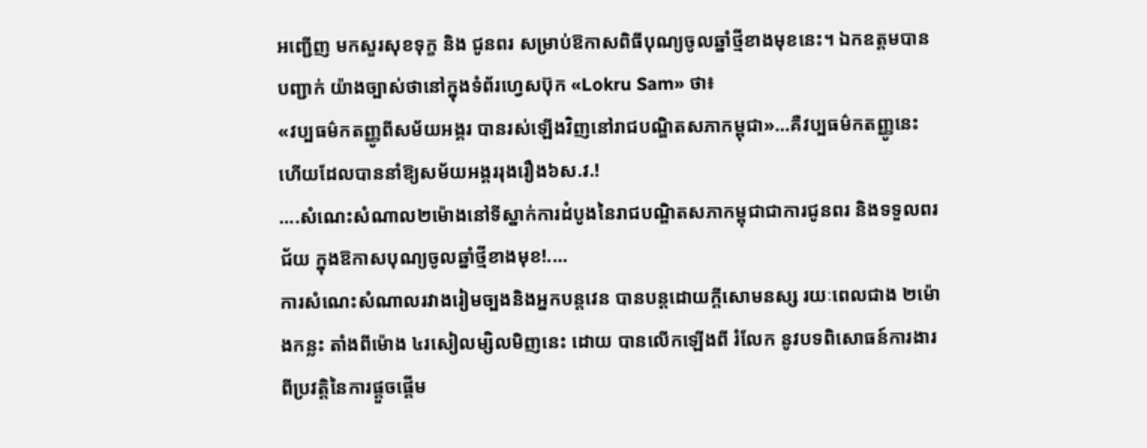អញ្ជើញ មកសួរសុខទុក្ខ និង ជូនពរ សម្រាប់ឱកាសពិធីបុណ្យចូលឆ្នាំថ្មីខាងមុខនេះ។ ឯកឧត្តមបានបញ្ជាក់ យ៉ាងច្បាស់ថានៅក្នុងទំព័រហ្វេសប៊ុក «Lokru Sam» ថា៖
«វប្បធម៌កតញ្ញូពីសម័យអង្គរ បានរស់ឡើងវិញនៅរាជបណ្ឌិតសភាកម្ពុជា»...គឺវប្បធម៌កតញ្ញូនេះហើយដែលបាននាំឱ្យសម័យអង្គររុងរឿង៦ស.វ.!
....សំណេះសំណាល២ម៉ោងនៅទីស្នាក់ការដំបូងនៃរាជបណ្ឌិតសភាកម្ពុជាជាការជូនពរ និងទទួលពរជ័យ ក្នុងឱកាសបុណ្យចូលឆ្នាំថ្មីខាងមុខ!....
ការសំណេះសំណាលរវាងរៀមច្បងនិងអ្នកបន្តវេន បានបន្តដោយក្តីសោមនស្ស រយៈពេលជាង ២ម៉ោងកន្លះ តាំងពីម៉ោង ៤រសៀលម្សិលមិញនេះ ដោយ បានលើកឡើងពី រំលែក នូវបទពិសោធន៍ការងារ ពីប្រវត្តិនៃការផ្តួចផ្តើម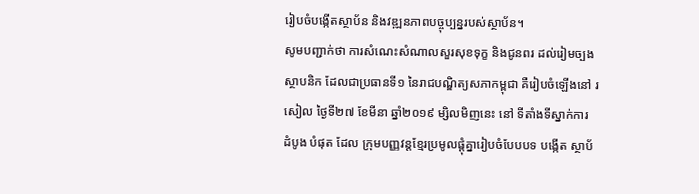រៀបចំបង្កើតស្ថាប័ន និងវឌ្ឍនភាពបច្ចុប្បន្នរបស់ស្ថាប័ន។
សូមបញ្ជាក់ថា ការសំណេះសំណាលសួរសុខទុក្ខ និងជូនពរ ដល់រៀមច្បង ស្ថាបនិក ដែលជាប្រធានទី១ នៃរាជបណ្ឌិត្យសភាកម្ពុជា គឺរៀបចំឡើងនៅ រសៀល ថ្ងៃទី២៧ ខែមីនា ឆ្នាំ២០១៩ ម្សិលមិញនេះ នៅ ទីតាំងទីស្នាក់ការ ដំបូង បំផុត ដែល ក្រុមបញ្ញវន្តខ្មែរប្រមូលផ្តុំគ្នារៀបចំបែបបទ បង្កើត ស្ថាប័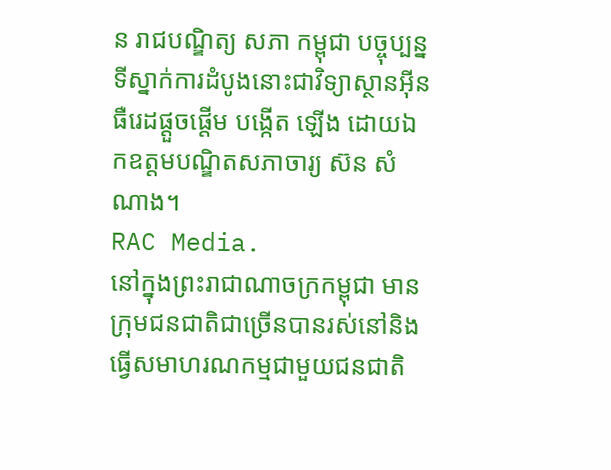ន រាជបណ្ឌិត្យ សភា កម្ពុជា បច្ចុប្បន្នទីស្នាក់ការដំបូងនោះជាវិទ្យាស្ថានអ៊ីនធឺរេដផ្តួចផ្តើម បង្កើត ឡើង ដោយឯកឧត្តមបណ្ឌិតសភាចារ្យ ស៊ន សំណាង។
RAC Media.
នៅក្នុងព្រះរាជាណាចក្រកម្ពុជា មានក្រុមជនជាតិជាច្រើនបានរស់នៅនិងធ្វើសមាហរណកម្មជាមួយជនជាតិ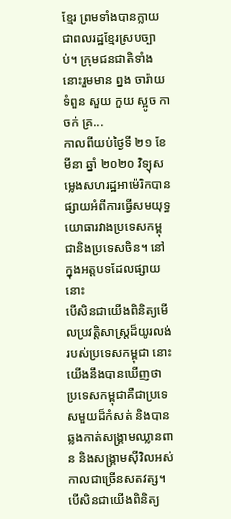ខ្មែរ ព្រមទាំងបានក្លាយជាពលរដ្ឋខ្មែរស្របច្បាប់។ ក្រុមជនជាតិទាំងនោះរួមមាន ព្នង ចារ៉ាយ ទំពួន សួយ កួយ ស្អូច កាចក់ គ្រ...
កាលពីយប់ថ្ងៃទី ២១ ខែ មីនា ឆ្នាំ ២០២០ វិទ្យុសម្លេងសហរដ្ឋអាម៉េរិកបានផ្សាយអំពីការធ្វើសមយុទ្ធយោធារវាងប្រទេសកម្ពុជានិងប្រទេសចិន។ នៅក្នុងអត្តបទដែលផ្សាយនោះ
បើសិនជាយើងពិនិត្យមើលប្រវត្តិសាស្ត្រដ៏យូរលង់របស់ប្រទេសកម្ពុជា នោះយើងនឹងបានឃើញថា ប្រទេសកម្ពុជាគឺជាប្រទេសមួយដ៏កំសត់ និងបានឆ្លងកាត់សង្គ្រាមឈ្លានពាន និងសង្គ្រាមស៊ីវិលអស់កាលជាច្រើនសតវត្ស។ បើសិនជាយើងពិនិត្យ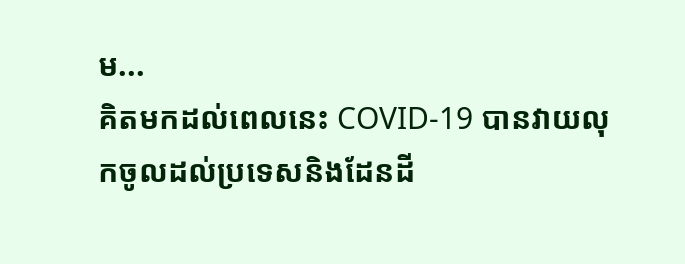ម...
គិតមកដល់ពេលនេះ COVID-19 បានវាយលុកចូលដល់ប្រទេសនិងដែនដី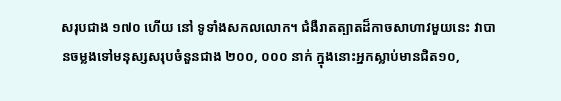សរុបជាង ១៧០ ហើយ នៅ ទូទាំងសកលលោក។ ជំងឺរាតត្បាតដ៏កាចសាហាវមួយនេះ វាបានចម្លងទៅមនុស្សសរុបចំនួនជាង ២០០, ០០០ នាក់ ក្នុងនោះអ្នកស្លាប់មានជិត១០,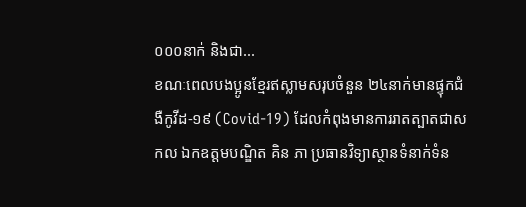០០០នាក់ និងជា...
ខណៈពេលបងប្អូនខ្មែរឥស្លាមសរុបចំនួន ២៤នាក់មានផ្ទុកជំងឺកូវីដ-១៩ (Covid-19) ដែលកំពុងមានការរាតត្បាតជាសកល ឯកឧត្តមបណ្ឌិត គិន ភា ប្រធានវិទ្យាស្ថានទំនាក់ទំន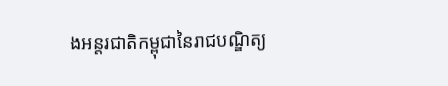ងអន្តរជាតិកម្ពុជានៃរាជបណ្ឌិត្យ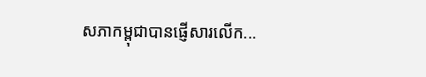សភាកម្ពុជាបានផ្ញើសារលើក...